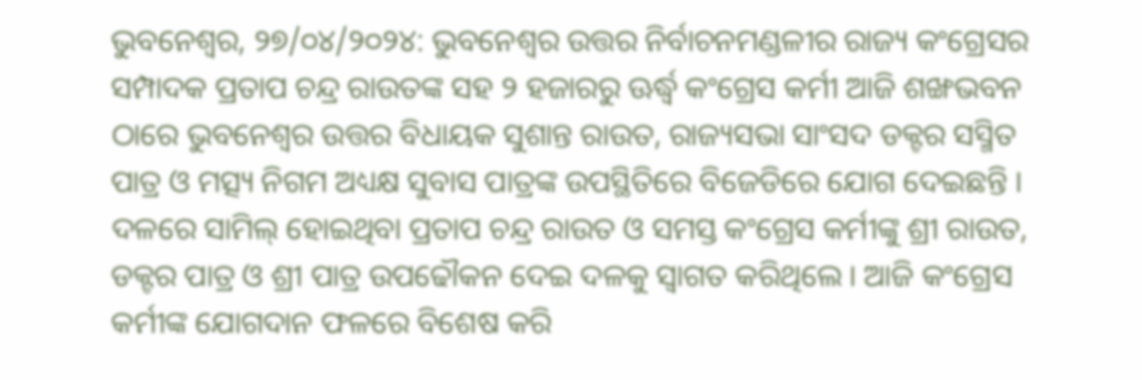ଭୁବନେଶ୍ୱର, ୨୭/୦୪/୨୦୨୪: ଭୁବନେଶ୍ୱର ଉତ୍ତର ନିର୍ବାଚନମଣ୍ଡଳୀର ରାଜ୍ୟ କଂଗ୍ରେସର ସମ୍ପାଦକ ପ୍ରତାପ ଚନ୍ଦ୍ର ରାଉତଙ୍କ ସହ ୨ ହଜାରରୁ ଊର୍ଦ୍ଧ୍ୱ କଂଗ୍ରେସ କର୍ମୀ ଆଜି ଶଙ୍ଖଭବନ ଠାରେ ଭୁବନେଶ୍ୱର ଉତ୍ତର ବିଧାୟକ ସୁଶାନ୍ତ ରାଉତ, ରାଜ୍ୟସଭା ସାଂସଦ ଡକ୍ଟର ସସ୍ମିତ ପାତ୍ର ଓ ମତ୍ସ୍ୟ ନିଗମ ଅଧ୍ୟକ୍ଷ ସୁବାସ ପାତ୍ରଙ୍କ ଉପସ୍ଥିତିରେ ବିଜେଡିରେ ଯୋଗ ଦେଇଛନ୍ତି । ଦଳରେ ସାମିଲ୍ ହୋଇଥିବା ପ୍ରତାପ ଚନ୍ଦ୍ର ରାଉତ ଓ ସମସ୍ତ କଂଗ୍ରେସ କର୍ମୀଙ୍କୁ ଶ୍ରୀ ରାଉତ, ଡକ୍ଟର ପାତ୍ର ଓ ଶ୍ରୀ ପାତ୍ର ଉପଢୌକନ ଦେଇ ଦଳକୁ ସ୍ୱାଗତ କରିଥିଲେ । ଆଜି କଂଗ୍ରେସ କର୍ମୀଙ୍କ ଯୋଗଦାନ ଫଳରେ ବିଶେଷ କରି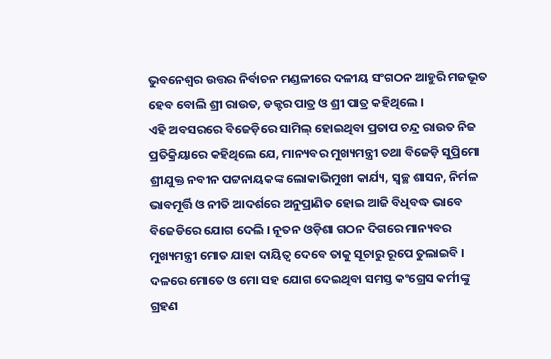ଭୁବନେଶ୍ୱର ଉତ୍ତର ନିର୍ବାଚନ ମଣ୍ଡଳୀରେ ଦଳୀୟ ସଂଗଠନ ଆହୁରି ମଜଭୂତ ହେବ ବୋଲି ଶ୍ରୀ ରାଉତ, ଡକ୍ଟର ପାତ୍ର ଓ ଶ୍ରୀ ପାତ୍ର କହିଥିଲେ ।
ଏହି ଅବସରରେ ବିଜେଡ଼ିରେ ସାମିଲ୍ ହୋଇଥିବା ପ୍ରତାପ ଚନ୍ଦ୍ର ରାଉତ ନିଜ ପ୍ରତିକ୍ରିୟାରେ କହିଥିଲେ ଯେ, ମାନ୍ୟବର ମୁଖ୍ୟମନ୍ତ୍ରୀ ତଥା ବିଜେଡ଼ି ସୁପ୍ରିମୋ ଶ୍ରୀଯୁକ୍ତ ନବୀନ ପଟ୍ଟନାୟକଙ୍କ ଲୋକାଭିମୁଖୀ କାର୍ଯ୍ୟ, ସ୍ୱଚ୍ଛ ଶାସନ, ନିର୍ମଳ ଭାବମୂର୍ତ୍ତି ଓ ନୀତି ଆଦର୍ଶରେ ଅନୁପ୍ରାଣିତ ହୋଇ ଆଜି ବିଧିବଦ୍ଧ ଭାବେ ବିଜେଡିରେ ଯୋଗ ଦେଲି । ନୂତନ ଓଡ଼ିଶା ଗଠନ ଦିଗରେ ମାନ୍ୟବର ମୁଖ୍ୟମନ୍ତ୍ରୀ ମୋତ ଯାହା ଦାୟିତ୍ୱ ଦେବେ ତାକୁ ସୂଚାରୁ ରୂପେ ତୁଲାଇବି । ଦଳରେ ମୋତେ ଓ ମୋ ସହ ଯୋଗ ଦେଇଥିବା ସମସ୍ତ କଂଗ୍ରେସ କର୍ମୀଙ୍କୁ ଗ୍ରହଣ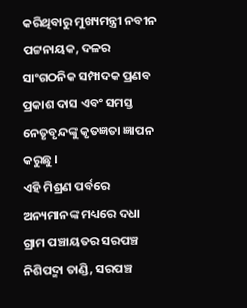କରିଥିବାରୁ ମୁଖ୍ୟମନ୍ତ୍ରୀ ନବୀନ ପଟ୍ଟନାୟକ, ଦଳର ସାଂଗଠନିକ ସମ୍ପାଦକ ପ୍ରଣବ ପ୍ରକାଶ ଦାସ ଏବଂ ସମସ୍ତ ନେତୃବୃନ୍ଦଙ୍କୁ କୃତଜ୍ଞତା ଜ୍ଞାପନ କରୁଛୁ ।
ଏହି ମିଶ୍ରଣ ପର୍ବରେ ଅନ୍ୟମାନଙ୍କ ମଧ୍ୟରେ ଦଧା ଗ୍ରାମ ପଞ୍ଚାୟତର ସରପଞ୍ଚ ନିଶିପଦ୍ମା ତାଣ୍ଡି, ସରପଞ୍ଚ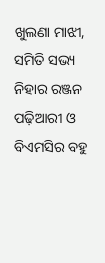ଖୁଲଣା ମାଝୀ, ସମିତି ସଭ୍ୟ ନିହାର ରଞ୍ଜନ ପଢ଼ିଆରୀ ଓ ବିଏମସିର ବହୁ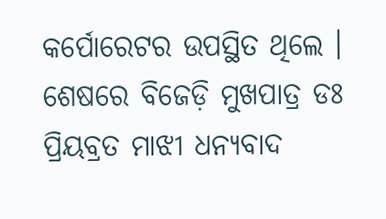କର୍ପୋରେଟର ଉପସ୍ଥିତ ଥିଲେ । ଶେଷରେ ବିଜେଡ଼ି ମୁଖପାତ୍ର ଡଃ ପ୍ରିୟବ୍ରତ ମାଝୀ ଧନ୍ୟବାଦ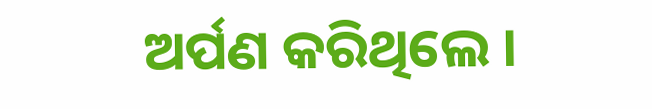ଅର୍ପଣ କରିଥିଲେ ।